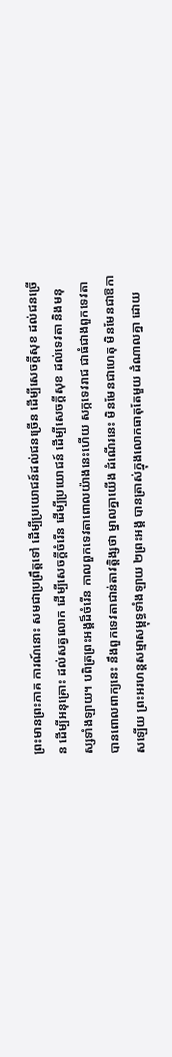ព្រះមានព្រះភាគ ការណ៍នោះ សមជាប្រព្រឹត្តទៅ ដើម្បីប្រយោជន៍ដល់ជនច្រើន ដើម្បីសេចក្តីសុខ ដល់ជនច្រើន ដើម្បីអនុគ្រោះ ដល់សត្វលោក ដើម្បីសេចក្តីចំរើន ដើម្បីប្រយោជន៍ ដើម្បីសេចក្តីសុខ ដល់ទេវតា និងមនុស្សទាំងឡាយ។ បពិត្រព្រះអង្គដ៏ចំរើន កាលពួកទេវតាពោលយ៉ាងនេះហើយ សក្កទេវរាជ ជាធំជាងពួកទេវតា បានពោលពាក្យនេះ នឹងពួកទេវតាជាន់តាវត្តិង្សថា ម្នាលគ្នាយើង ដំណើរនេះ មិនមែនជាហេតុ មិនមែនជាឱកាសឡើយ ព្រះអរហន្តសម្មាសម្ពុទ្ធទាំងឡាយ ២ព្រះអង្គ បានត្រាស់ក្នុងលោកធាតុតែមួយ ដំណាលគ្នា ដោយ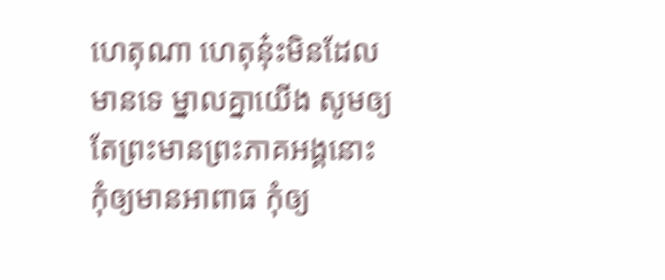ហេតុណា ហេតុនុ៎ះមិនដែលមានទេ ម្នាលគ្នាយើង សូមឲ្យតែព្រះមានព្រះភាគអង្គនោះ កុំឲ្យមានអាពាធ កុំឲ្យ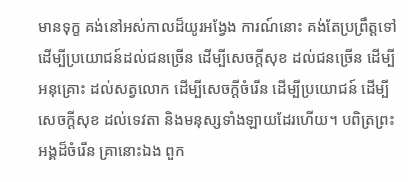មានទុក្ខ គង់នៅអស់កាលដ៏យូរអង្វែង ការណ៍នោះ គង់តែប្រព្រឹត្តទៅ ដើម្បីប្រយោជន៍ដល់ជនច្រើន ដើម្បីសេចក្តីសុខ ដល់ជនច្រើន ដើម្បីអនុគ្រោះ ដល់សត្វលោក ដើម្បីសេចក្តីចំរើន ដើម្បីប្រយោជន៍ ដើម្បីសេចក្តីសុខ ដល់ទេវតា និងមនុស្សទាំងឡាយដែរហើយ។ បពិត្រព្រះអង្គដ៏ចំរើន គ្រានោះឯង ពួក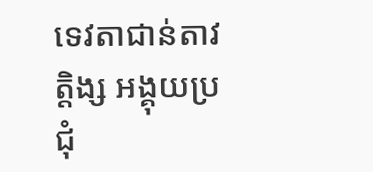ទេវតាជាន់តាវត្តិង្ស អង្គុយប្រជុំ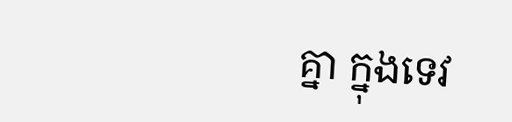គ្នា ក្នុងទេវ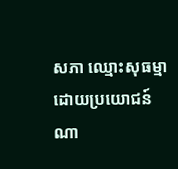សភា ឈ្មោះសុធម្មា ដោយប្រយោជន៍ណា